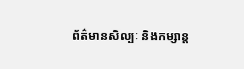ព័ត៌មានសិល្បៈ និងកម្សាន្ត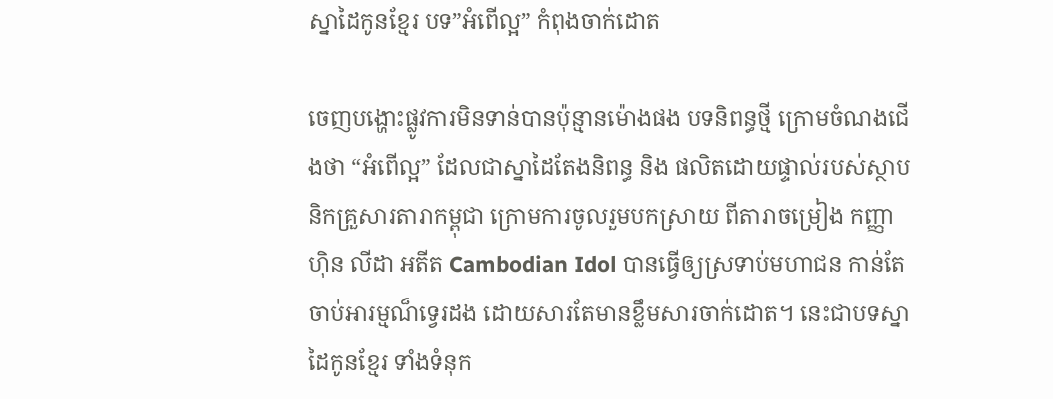ស្នាដៃកូនខ្មែរ បទ”អំពើល្អ” កំពុងចាក់ដោត

ចេញបង្ហោះផ្លូវការមិនទាន់បានប៉ុន្មានម៉ោងផង បទនិពន្ធថ្មី ក្រោមចំណងជើងថា “អំពើល្អ” ដែលជាស្នាដៃតែងនិពន្ធ និង ផលិតដោយផ្ទាល់របស់ស្ថាបនិកគ្រួសារតារាកម្ពុជា ក្រោមការចូលរួមបកស្រាយ ពីតារាចម្រៀង កញ្ញា ហ៊ិន លីដា អតីត Cambodian Idol បានធ្វើឲ្យស្រទាប់មហាជន កាន់តែចាប់អារម្មណ៏ទ្វេរដង ដោយសារតែមានខ្លឹមសារចាក់ដោត។ នេះជាបទស្នាដៃកូនខ្មែរ ទាំងទំនុក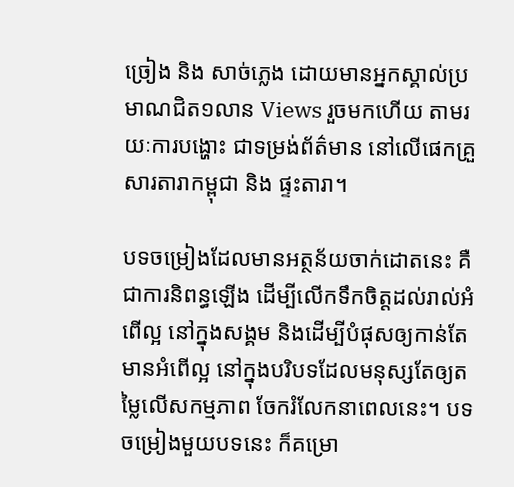ច្រៀង និង សាច់ភ្លេង ដោយមានអ្នកស្គាល់ប្រមាណជិត១លាន Views រួចមកហើយ តាមរយៈការបង្ហោះ ជាទម្រង់ព័ត៌មាន នៅលើផេកគ្រួសារតារាកម្ពុជា និង ផ្ទះតារា។

បទចម្រៀងដែលមានអត្ថន័យចាក់ដោតនេះ គឺជាការនិពន្ធឡើង ដើម្បីលើកទឹកចិត្តដល់រាល់អំពើល្អ នៅក្នុងសង្គម និងដើម្បីបំផុសឲ្យកាន់តែមានអំពើល្អ នៅក្នុងបរិបទដែលមនុស្សតែឲ្យតម្លៃលើសកម្មភាព ចែករំលែកនាពេលនេះ។ បទចម្រៀងមួយបទនេះ ក៏គម្រោ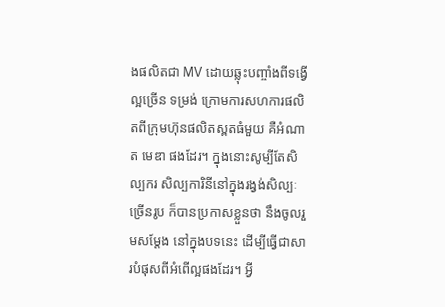ងផលិតជា MV ដោយឆ្លុះបញ្ចាំងពីទង្វើល្អច្រើន ទម្រង់ ក្រោមការសហការផលិតពីក្រុមហ៊ុនផលិតស្ពតធំមួយ គឺអំណាត មេឌា ផងដែរ។ ក្នុងនោះសូម្បីតែសិល្បករ សិល្បការិនីនៅក្នុងរង្វង់សិល្បៈច្រើនរូប ក៏បានប្រកាសខ្លួនថា នឹងចូលរួមសម្ដែង នៅក្នុងបទនេះ ដើម្បីធ្វើជាសារបំផុសពីអំពើល្អផងដែរ។ អ្វី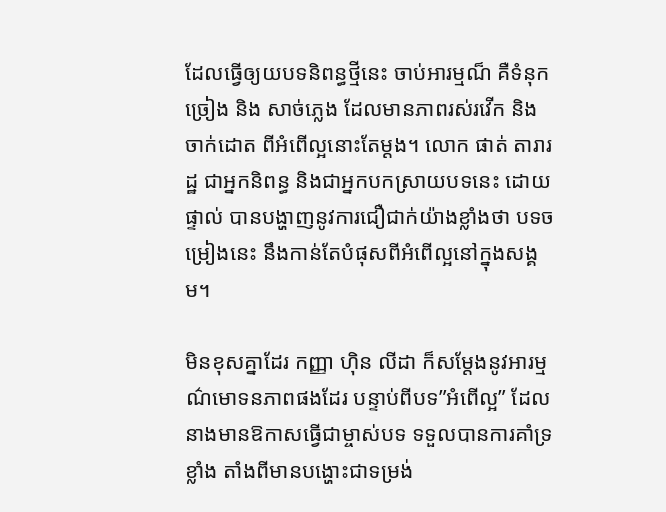ដែលធ្វើឲ្យយបទនិពន្ធថ្មីនេះ ចាប់អារម្មណ៏ គឺទំនុកច្រៀង និង សាច់ភ្លេង ដែលមានភាពរស់រវើក និង ចាក់ដោត ពីអំពើល្អនោះតែម្ដង។ លោក ផាត់ តារារដ្ឋ ជាអ្នកនិពន្ធ និងជាអ្នកបកស្រាយបទនេះ ដោយផ្ទាល់ បានបង្ហាញនូវការជឿជាក់យ៉ាងខ្លាំងថា បទចម្រៀងនេះ នឹងកាន់តែបំផុសពីអំពើល្អនៅក្នុងសង្គម។

មិនខុសគ្នាដែរ កញ្ញា ហ៊ិន លីដា ក៏សម្ដែងនូវអារម្មណ៌មោទនភាពផងដែរ បន្ទាប់ពីបទ”អំពើល្អ” ដែលនាងមានឱកាសធ្វើជាម្ចាស់បទ ទទួលបានការគាំទ្រខ្លាំង តាំងពីមានបង្ហោះជាទម្រង់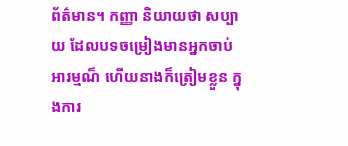ព័ត៌មាន។ កញ្ញា និយាយថា សប្បាយ ដែលបទចម្រៀងមានអ្នកចាប់អារម្មណ៏ ហើយនាងក៏ត្រៀមខ្លួន ក្នុងការ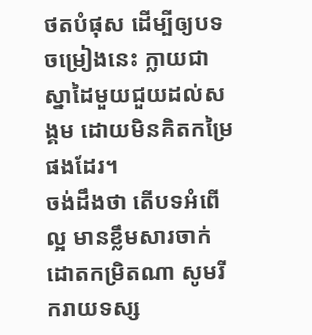ថតបំផុស ដើម្បីឲ្យបទចម្រៀងនេះ ក្លាយជាស្នាដៃមួយជួយដល់សង្គម ដោយមិនគិតកម្រៃផងដែរ។
ចង់ដឹងថា តើបទអំពើល្អ មានខ្លឹមសារចាក់ដោតកម្រិតណា សូមរីករាយទស្ស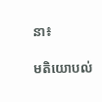នា៖

មតិយោបល់